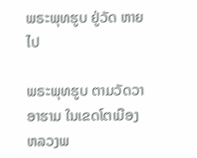ພຣະພຸທຮູບ ຢູ່ວັດ ຫາຍໄປ

ພຣະພຸທຮູບ ຕາມວັດວາອາຮາມ ໃນເຂດໂຕເມືອງ ຫລວງພ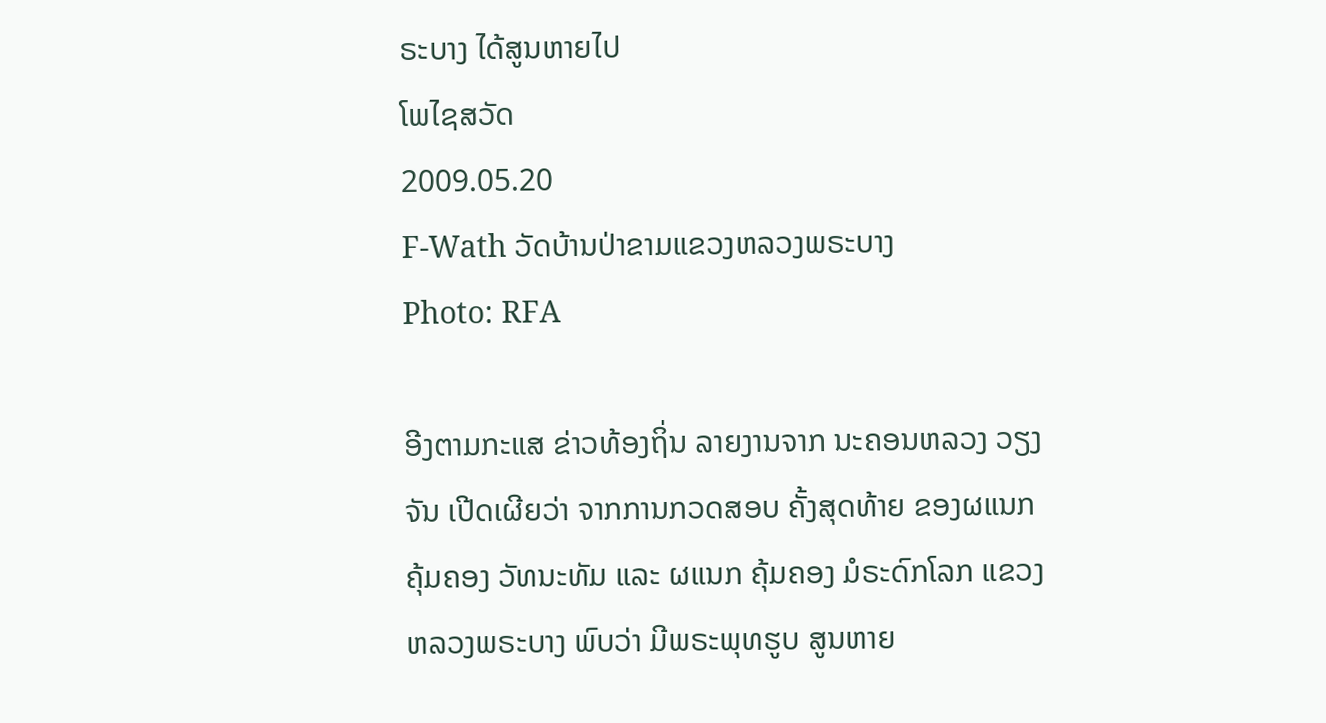ຣະບາງ ໄດ້ສູນຫາຍໄປ
ໂພໄຊສວັດ
2009.05.20
F-Wath ວັດບ້ານປ່າຂາມແຂວງຫລວງພຣະບາງ
Photo: RFA

ອີງຕາມກະແສ ຂ່າວທ້ອງຖິ່ນ ລາຍງານຈາກ ນະຄອນຫລວງ ວຽງຈັນ ເປີດເຜີຍວ່າ ຈາກການກວດສອບ ຄັ້ງສຸດທ້າຍ ຂອງຜແນກຄຸ້ມຄອງ ວັທນະທັມ ແລະ ຜແນກ ຄຸ້ມຄອງ ມໍຣະດົກໂລກ ແຂວງ ຫລວງພຣະບາງ ພົບວ່າ ມີພຣະພຸທຮູບ ສູນຫາຍ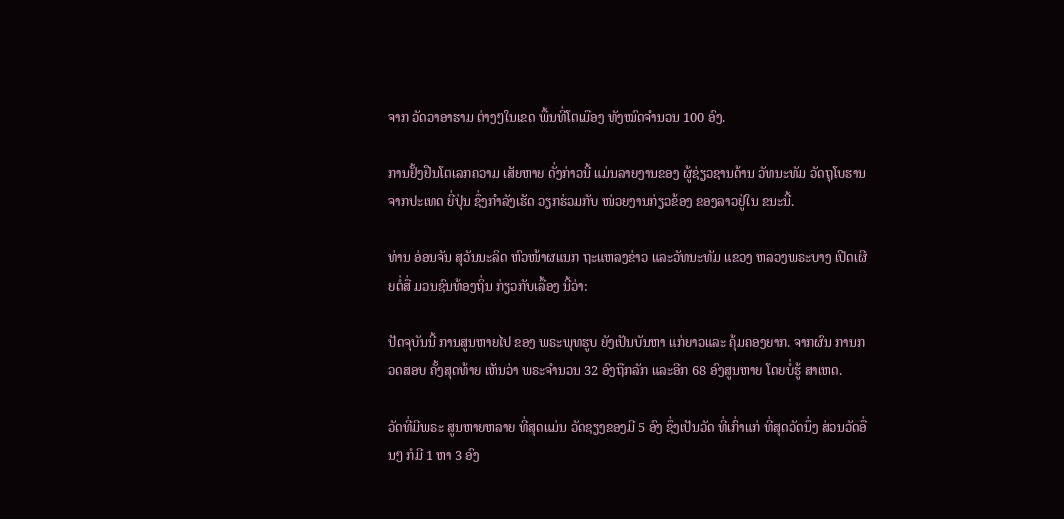ຈາກ ວັດວາອາຮາມ ຕ່າງໆໃນເຂດ ພື້ນທີ່ໂຕເມືອງ ທັງໝົດຈຳນວນ 100 ອົງ.

ການຢັ້ງຢືນໂຕເລກຄວາມ ເສັຍຫາຍ ດັ່ງກ່າວນີ້ ແມ່ນລາຍງານຂອງ ຜູ້ຊ່ຽວຊານດ້ານ ວັທນະທັມ ວັດຖຸໂບຮານ ຈາກປະເທດ ຍີ່ປຸ່ນ ຊຶ່ງກຳລັງເຮັດ ວຽກຮ່ວມກັບ ໜ່ວຍງານກ່ຽວຂ້ອງ ຂອງລາວຢູ່ໃນ ຂນະນີ້.

ທ່ານ ອ່ອນຈັນ ສຸວັນນະລິດ ຫົວໜ້າຜແນກ ຖະແຫລງຂ່າວ ແລະວັທນະທັມ ແຂວງ ຫລວງພຣະບາງ ເປີດເຜີຍຕໍ່ສື່ ມວນຊົນທ້ອງຖິ່ນ ກ່ຽວກັບເລື້ອງ ນີ້ວ່າ:

ປັດຈຸບັນນີ້ ການສູນຫາຍໄປ ຂອງ ພຣະພຸທຮູບ ຍັງເປັນບັນຫາ ແກ່ຍາວແລະ ຄຸ້ມຄອງຍາກ. ຈາກຜົນ ການກວດສອບ ຄັ້ງສຸດທ້າຍ ເຫັນວ່າ ພຣະຈຳນວນ 32 ອົງຖືກລັກ ແລະອີກ 68 ອົງສູນຫາຍ ໂດຍບໍ່ຮູ້ ສາເຫດ.

ວັດທີ່ມີພຣະ ສູນຫາຍຫລາຍ ທີ່ສຸດແມ່ນ ວັດຊຽງຂອງມີ 5 ອົງ ຊຶ່ງເປັນວັດ ທີ່ເກົ່າແກ່ ທີ່ສຸດວັດນຶ່ງ ສ່ວນວັດອື່ນໆ ກໍມີ 1 ຫາ 3 ອົງ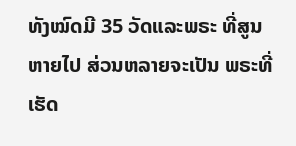ທັງໝົດມີ 35 ວັດແລະພຣະ ທີ່ສູນຫາຍໄປ ສ່ວນຫລາຍຈະເປັນ ພຣະທີ່ເຮັດ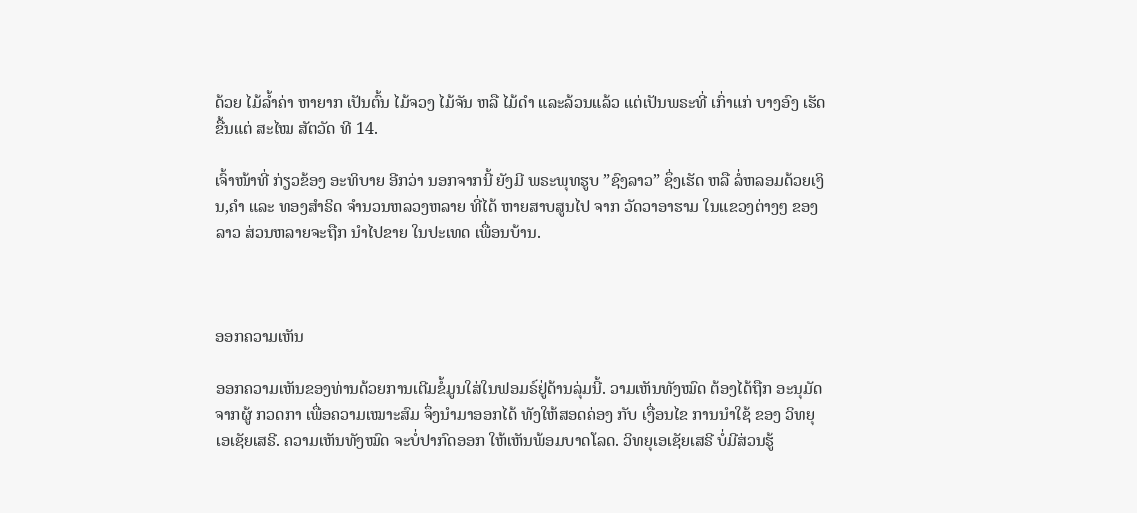ດ້ວຍ ໄມ້ລ້ຳຄ່າ ຫາຍາກ ເປັນຕົ້ນ ໄມ້ຈວງ ໄມ້ຈັນ ຫລື ໄມ້ດຳ ແລະລ້ວນແລ້ວ ແຕ່ເປັນພຣະທີ່ ເກົ່າແກ່ ບາງອົງ ເຮັດຂື້ນແຕ່ ສະໄໝ ສັຕວັດ ທີ 14.

ເຈົ້າໜ້າທີ່ ກ່ຽວຂ້ອງ ອະທິບາຍ ອີກວ່າ ນອກຈາກນີ້ ຍັງມີ ພຣະພຸທຮູບ ”ຊົງລາວ” ຊຶ່ງເຮັດ ຫລື ລໍ່ຫລອມດ້ວຍເງິນ,ຄຳ ແລະ ທອງສຳຣິດ ຈຳນວນຫລວງຫລາຍ ທີ່ໄດ້ ຫາຍສາບສູນໄປ ຈາກ ວັດວາອາຮາມ ໃນແຂວງຕ່າງໆ ຂອງລາວ ສ່ວນຫລາຍຈະຖືກ ນຳໄປຂາຍ ໃນປະເທດ ເພື່ອນບ້ານ.



ອອກຄວາມເຫັນ

ອອກຄວາມເຫັນຂອງທ່ານດ້ວຍການເຕີມຂໍ້ມູນໃສ່ໃນຟອມຣ໌ຢູ່ດ້ານລຸ່ມນີ້. ວາມເຫັນທັງໝົດ ຕ້ອງໄດ້ຖືກ ອະນຸມັດ ຈາກຜູ້ ກວດກາ ເພື່ອຄວາມເໝາະສົມ ຈຶ່ງນໍາມາອອກໄດ້ ທັງໃຫ້ສອດຄ່ອງ ກັບ ເງື່ອນໄຂ ການນຳໃຊ້ ຂອງ ວິທຍຸເອເຊັຍເສຣີ. ຄວາມເຫັນທັງໝົດ ຈະບໍ່ປາກົດອອກ ໃຫ້ເຫັນພ້ອມບາດໂລດ. ວິທຍຸເອເຊັຍເສຣີ ບໍ່ມີສ່ວນຮູ້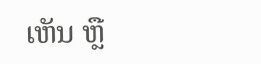ເຫັນ ຫຼື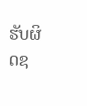ຮັບຜິດຊ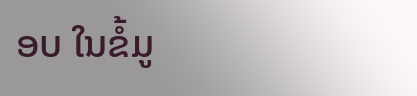ອບ ໃນຂໍ້ມູ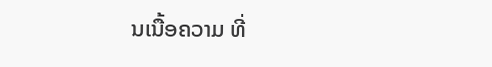ນເນື້ອຄວາມ ທີ່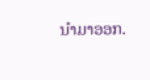ນໍາມາອອກ.